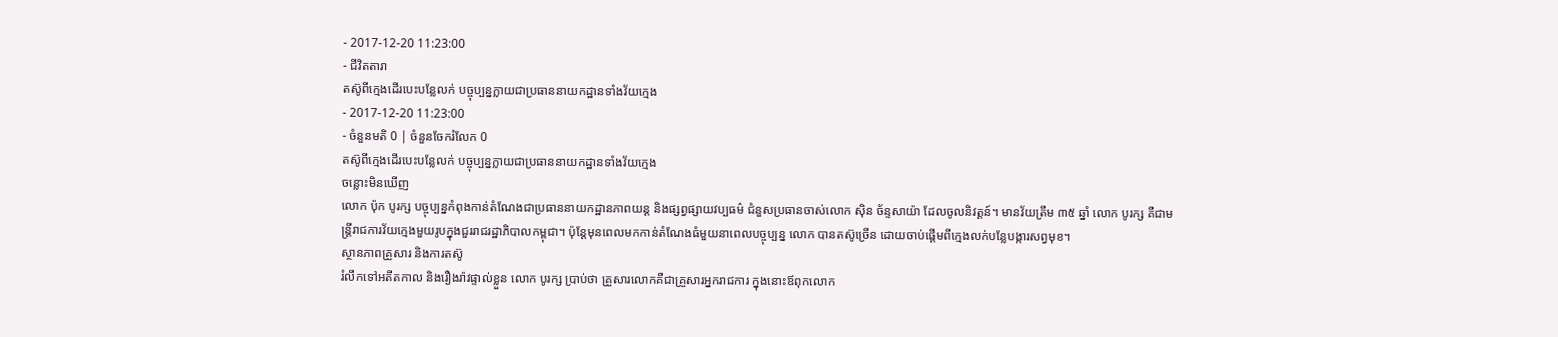- 2017-12-20 11:23:00
- ជីវិតតារា
តស៊ូពីក្មេងដើរបេះបន្លែលក់ បច្ចុប្បន្នក្លាយជាប្រធាននាយកដ្ឋានទាំងវ័យក្មេង
- 2017-12-20 11:23:00
- ចំនួនមតិ 0 | ចំនួនចែករំលែក 0
តស៊ូពីក្មេងដើរបេះបន្លែលក់ បច្ចុប្បន្នក្លាយជាប្រធាននាយកដ្ឋានទាំងវ័យក្មេង
ចន្លោះមិនឃើញ
លោក ប៉ុក បូរក្ស បច្ចុប្បន្នកំពុងកាន់តំណែងជាប្រធាននាយកដ្ឋានភាពយន្ត និងផ្សព្វផ្សាយវប្បធម៌ ជំនួសប្រធានចាស់លោក ស៊ិន ច័ន្ទសាយ៉ា ដែលចូលនិវត្តន៍។ មានវ័យត្រឹម ៣៥ ឆ្នាំ លោក បូរក្ស គឺជាមន្ត្រីរាជការវ័យក្មេងមួយរូបក្នុងជួររាជរដ្ឋាភិបាលកម្ពុជា។ ប៉ុន្តែមុនពេលមកកាន់តំណែងធំមួយនាពេលបច្ចុប្បន្ន លោក បានតស៊ូច្រើន ដោយចាប់ផ្ដើមពីក្មេងលក់បន្លែបង្ការសព្វមុខ។
ស្ថានភាពគ្រួសារ និងការតស៊ូ
រំលឹកទៅអតីតកាល និងរឿងរ៉ាវផ្ទាល់ខ្លួន លោក បូរក្ស ប្រាប់ថា គ្រួសារលោកគឺជាគ្រួសារអ្នករាជការ ក្នុងនោះឪពុកលោក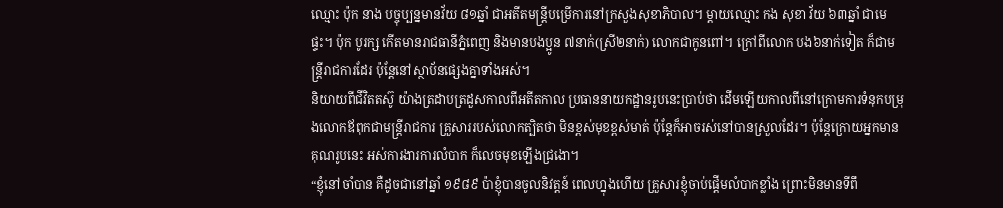ឈ្មោះ ប៉ុក នាង បច្ចុប្បន្នមានវ័យ ៨១ឆ្នាំ ជាអតីតមន្ត្រីបម្រើការនៅក្រសួងសុខាភិបាល។ ម្ដាយឈ្មោះ កង សុខា វ័យ ៦៣ឆ្នាំ ជាមេផ្ទះ។ ប៉ុក បូរក្ស កើតមានរាជធានីភ្នំពេញ និងមានបងប្អូន ៧នាក់(ស្រី២នាក់) លោកជាកូនពៅ។ ក្រៅពីលោក បង៦នាក់ទៀត ក៏ជាមន្ត្រីរាជការដែរ ប៉ុន្តែនៅស្ថាប័នផ្សេងគ្នាទាំងអស់។
និយាយពីជីវិតតស៊ូ យ៉ាងត្រដាបត្រដួសកាលពីអតីតកាល ប្រធាននាយកដ្ឋានរូបនេះប្រាប់ថា ដើមឡើយកាលពីនៅក្រោមការទំនុកបម្រុងលោកឪពុកជាមន្ត្រីរាជការ គ្រួសាររបស់លោកត្បិតថា មិនខ្ពស់មុខខ្ពស់មាត់ ប៉ុន្តែក៏អាចរស់នៅបានស្រួលដែរ។ ប៉ុន្តែក្រោយអ្នកមានគុណរូបនេះ អស់ការងារការលំបាក ក៏លេចមុខឡើងជ្រងោ។
“ខ្ញុំនៅចាំបាន គឺដូចជានៅឆ្នាំ ១៩៨៩ ប៉ាខ្ញុំបានចូលនិវត្តន៍ ពេលហ្នុងហើយ គ្រួសារខ្ញុំចាប់ផ្ដើមលំបាកខ្លាំង ព្រោះមិនមានទីពឹ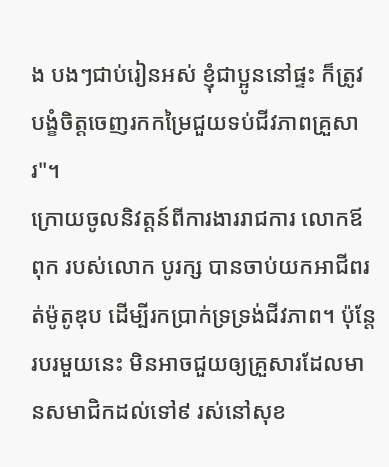ង បងៗជាប់រៀនអស់ ខ្ញុំជាប្អូននៅផ្ទះ ក៏ត្រូវបង្ខំចិត្តចេញរកកម្រៃជួយទប់ជីវភាពគ្រួសារ"។
ក្រោយចូលនិវត្តន៍ពីការងាររាជការ លោកឪពុក របស់លោក បូរក្ស បានចាប់យកអាជីពរត់ម៉ូតូឌុប ដើម្បីរកប្រាក់ទ្រទ្រង់ជីវភាព។ ប៉ុន្តែរបរមួយនេះ មិនអាចជួយឲ្យគ្រួសារដែលមានសមាជិកដល់ទៅ៩ រស់នៅសុខ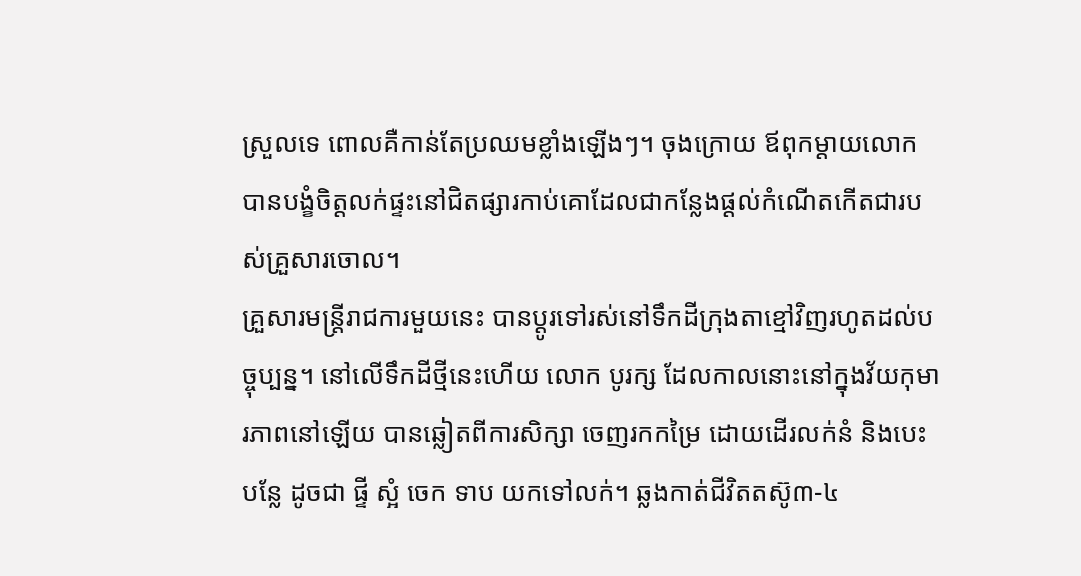ស្រួលទេ ពោលគឺកាន់តែប្រឈមខ្លាំងឡើងៗ។ ចុងក្រោយ ឪពុកម្ដាយលោក បានបង្ខំចិត្តលក់ផ្ទះនៅជិតផ្សារកាប់គោដែលជាកន្លែងផ្ដល់កំណើតកើតជារបស់គ្រួសារចោល។
គ្រួសារមន្ត្រីរាជការមួយនេះ បានប្ដូរទៅរស់នៅទឹកដីក្រុងតាខ្មៅវិញរហូតដល់បច្ចុប្បន្ន។ នៅលើទឹកដីថ្មីនេះហើយ លោក បូរក្ស ដែលកាលនោះនៅក្នុងវ័យកុមារភាពនៅឡើយ បានឆ្លៀតពីការសិក្សា ចេញរកកម្រៃ ដោយដើរលក់នំ និងបេះបន្លែ ដូចជា ផ្ទី ស្អំ ចេក ទាប យកទៅលក់។ ឆ្លងកាត់ជីវិតតស៊ូ៣-៤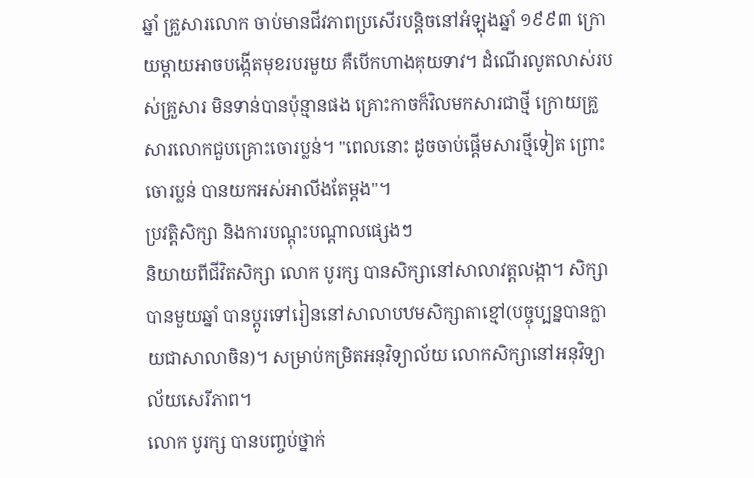ឆ្នាំ គ្រួសារលោក ចាប់មានជីវភាពប្រសើរបន្តិចនៅអំឡុងឆ្នាំ ១៩៩៣ ក្រោយម្ដាយអាចបង្កើតមុខរបរមួយ គឺបើកហាងគុយទាវ។ ដំណើរលូតលាស់របស់គ្រួសារ មិនទាន់បានប៉ុន្មានផង គ្រោះកាចក៏វិលមកសារជាថ្មី ក្រោយគ្រួសារលោកជួបគ្រោះចោរប្លន់។ "ពេលនោះ ដូចចាប់ផ្ដើមសារថ្មីទៀត ព្រោះចោរប្លន់ បានយកអស់អាលីងតែម្ដង"។
ប្រវត្តិសិក្សា និងការបណ្ដុះបណ្ដាលផ្សេងៗ
និយាយពីជីវិតសិក្សា លោក បូរក្ស បានសិក្សានៅសាលាវត្តលង្កា។ សិក្សាបានមួយឆ្នាំ បានប្ដូរទៅរៀននៅសាលាបឋមសិក្សាតាខ្មៅ(បច្ចុប្បន្នបានក្លាយជាសាលាចិន)។ សម្រាប់កម្រិតអនុវិទ្យាល័យ លោកសិក្សានៅអនុវិទ្យាល័យសេរីភាព។
លោក បូរក្ស បានបញ្ចប់ថ្នាក់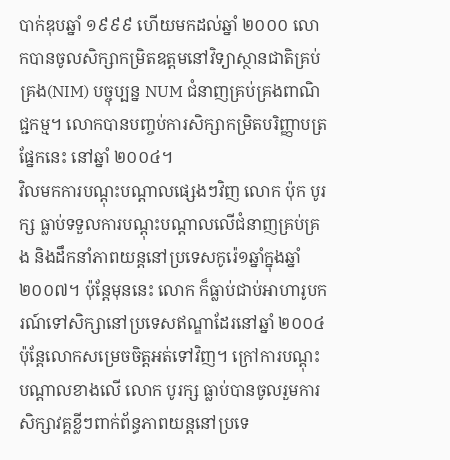បាក់ឌុបឆ្នាំ ១៩៩៩ ហើយមកដល់ឆ្នាំ ២០០០ លោកបានចូលសិក្សាកម្រិតឧត្ដមនៅវិទ្យាស្ថានជាតិគ្រប់គ្រង(NIM) បច្ចុប្បន្ន NUM ជំនាញគ្រប់គ្រងពាណិជ្ជកម្ម។ លោកបានបញ្ចប់ការសិក្សាកម្រិតបរិញ្ញាបត្រផ្នែកនេះ នៅឆ្នាំ ២០០៤។
វិលមកការបណ្ដុះបណ្ដាលផ្សេងៗវិញ លោក ប៉ុក បូរក្ស ធ្លាប់ទទួលការបណ្ដុះបណ្ដាលលើជំនាញគ្រប់គ្រង និងដឹកនាំភាពយន្តនៅប្រទេសកូរ៉េ១ឆ្នាំក្នុងឆ្នាំ ២០០៧។ ប៉ុន្តែមុននេះ លោក ក៏ធ្លាប់ជាប់អាហារូបករណ៍ទៅសិក្សានៅប្រទេសឥណ្ឌាដែរនៅឆ្នាំ ២០០៤ ប៉ុន្តែលោកសម្រេចចិត្តអត់ទៅវិញ។ ក្រៅការបណ្ដុះបណ្ដាលខាងលើ លោក បូរក្ស ធ្លាប់បានចូលរួមការសិក្សាវគ្គខ្លីៗពាក់ព័ន្ធភាពយន្តនៅប្រទេ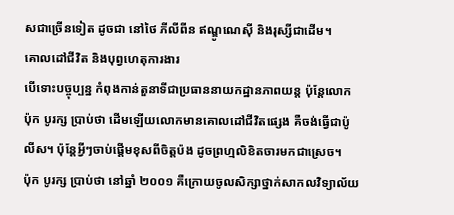សជាច្រើនទៀត ដូចជា នៅថៃ ភីលីពីន ឥណ្ឌូណេស៊ី និងរុស្សីជាដើម។
គោលដៅជីវិត និងបុព្វហេតុការងារ
បើទោះបច្ចុប្បន្ន កំពុងកាន់តួនាទីជាប្រធាននាយកដ្ឋានភាពយន្ត ប៉ុន្តែលោក ប៉ុក បូរក្ស ប្រាប់ថា ដើមឡើយលោកមានគោលដៅជីវិតផ្សេង គឺចង់ធ្វើជាប៉ូលីស។ ប៉ុន្តែអ្វីៗចាប់ផ្ដើមខុសពីចិត្តប៉ង ដូចព្រហ្មលិខិតចារមកជាស្រេច។
ប៉ុក បូរក្ស ប្រាប់ថា នៅឆ្នាំ ២០០១ គឺក្រោយចូលសិក្សាថ្នាក់សាកលវិទ្យាល័យ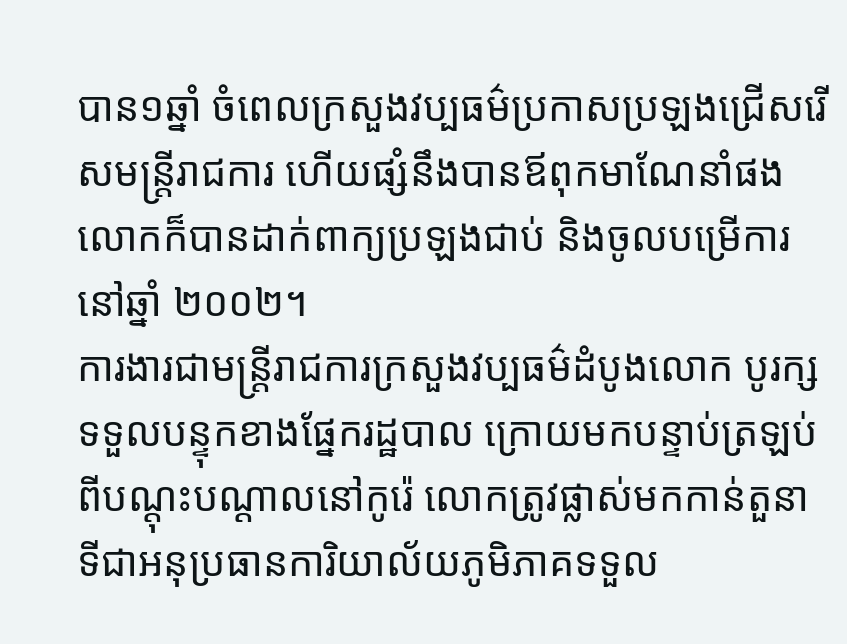បាន១ឆ្នាំ ចំពេលក្រសួងវប្បធម៌ប្រកាសប្រឡងជ្រើសរើសមន្ត្រីរាជការ ហើយផ្សំនឹងបានឪពុកមាណែនាំផង លោកក៏បានដាក់ពាក្យប្រឡងជាប់ និងចូលបម្រើការនៅឆ្នាំ ២០០២។
ការងារជាមន្ត្រីរាជការក្រសួងវប្បធម៌ដំបូងលោក បូរក្ស ទទួលបន្ទុកខាងផ្នែករដ្ឋបាល ក្រោយមកបន្ទាប់ត្រឡប់ពីបណ្ដុះបណ្ដាលនៅកូរ៉េ លោកត្រូវផ្លាស់មកកាន់តួនាទីជាអនុប្រធានការិយាល័យភូមិភាគទទួល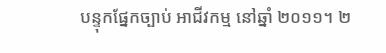បន្ទុកផ្នែកច្បាប់ អាជីវកម្ម នៅឆ្នាំ ២០១១។ ២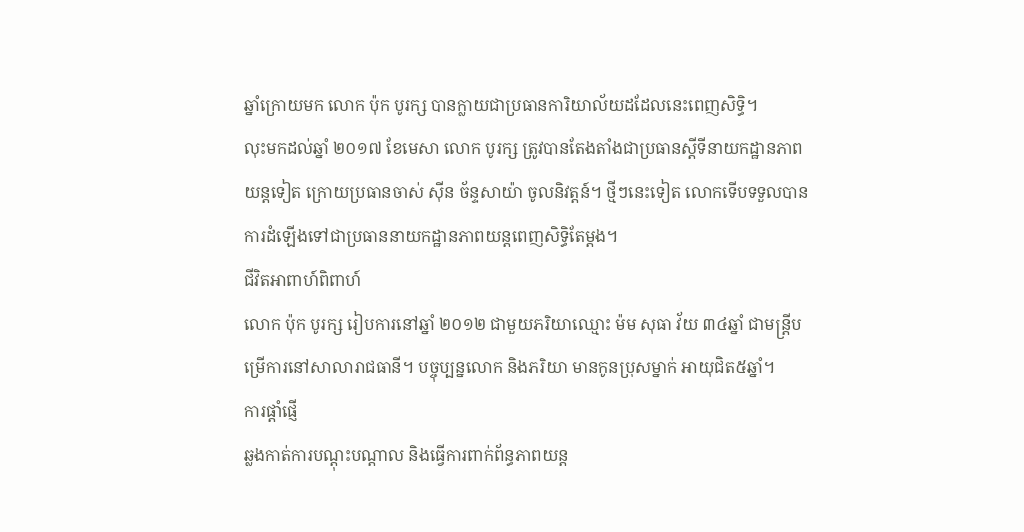ឆ្នាំក្រោយមក លោក ប៉ុក បូរក្ស បានក្លាយជាប្រធានការិយាល័យដដែលនេះពេញសិទ្ធិ។
លុះមកដល់ឆ្នាំ ២០១៧ ខែមេសា លោក បូរក្ស ត្រូវបានតែងតាំងជាប្រធានស្ដីទីនាយកដ្ឋានភាពយន្តទៀត ក្រោយប្រធានចាស់ ស៊ីន ច័ន្ទសាយ៉ា ចូលនិវត្តន៍។ ថ្មីៗនេះទៀត លោកទើបទទួលបានការដំឡើងទៅជាប្រធាននាយកដ្ឋានភាពយន្តពេញសិទ្ធិតែម្ដង។
ជីវិតអាពាហ៍ពិពាហ៍
លោក ប៉ុក បូរក្ស រៀបការនៅឆ្នាំ ២០១២ ជាមួយភរិយាឈ្មោះ ម៉ម សុធា វ័យ ៣៤ឆ្នាំ ជាមន្ត្រីបម្រើការនៅសាលារាជធានី។ បច្ចុប្បន្នលោក និងភរិយា មានកូនប្រុសម្នាក់ អាយុជិត៥ឆ្នាំ។
ការផ្ដាំផ្ញើ
ឆ្លងកាត់ការបណ្ដុះបណ្ដាល និងធ្វើការពាក់ព័ន្ធភាពយន្ត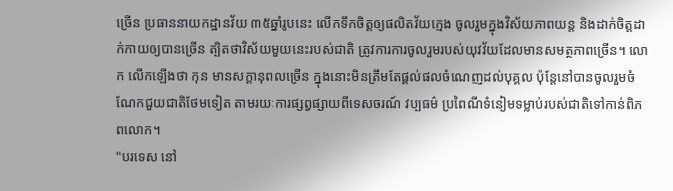ច្រើន ប្រធាននាយកដ្ឋានវ័យ ៣៥ឆ្នាំរូបនេះ លើកទឹកចិត្តឲ្យផលិតវ័យក្មេង ចូលរួមក្នុងវិស័យភាពយន្ត និងដាក់ចិត្តដាក់កាយឲ្យបានច្រើន ត្បិតថាវិស័យមួយនេះរបស់ជាតិ ត្រូវការការចូលរួមរបស់យុវវ័យដែលមានសមត្ថភាពច្រើន។ លោក លើកឡើងថា កុន មានសក្ដានុពលច្រើន ក្នុងនោះមិនត្រឹមតែផ្ដល់ផលចំណេញដល់បុគ្គល ប៉ុន្តែនៅបានចូលរួមចំណែកជួយជាតិថែមទៀត តាមរយៈការផ្សព្វផ្សាយពីទេសចរណ៍ វប្បធម៌ ប្រពៃណីទំនៀមទម្លាប់របស់ជាតិទៅកាន់ពិភពលោក។
"បរទេស នៅ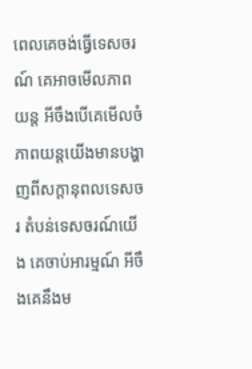ពេលគេចង់ធ្វើទេសចរណ៍ គេអាចមើលភាពយន្ត អីចឹងបើគេមើលចំភាពយន្តយើងមានបង្ហាញពីសក្ដានុពលទេសចរ តំបន់ទេសចរណ៍យើង គេចាប់អារម្មណ៍ អីចឹងគេនឹងម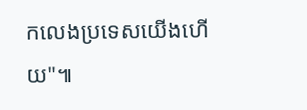កលេងប្រទេសយើងហើយ"៕